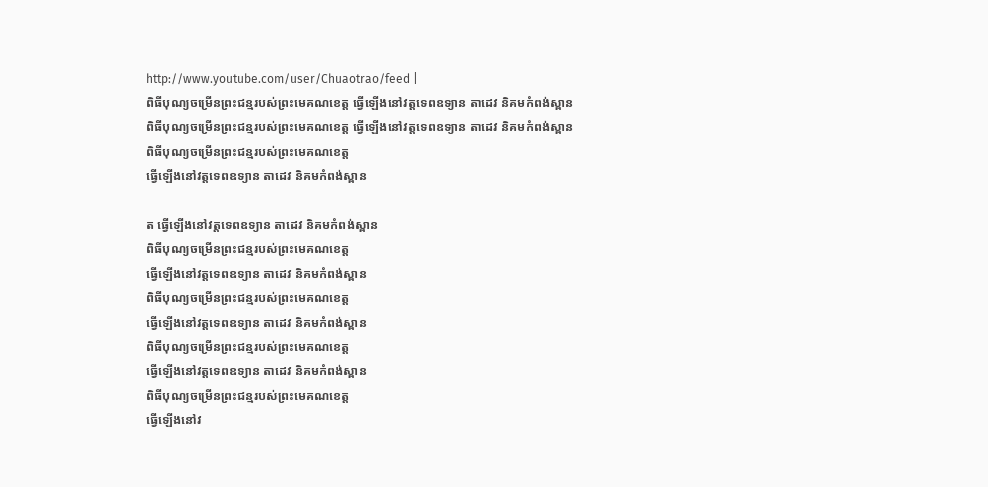http://www.youtube.com/user/Chuaotrao/feed |
ពិធីបុណ្យចម្រើនព្រះជន្មរបស់ព្រះមេគណខេត្ត ធ្វើឡើងនៅវត្តទេពឧទ្យាន តាដេវ និគមកំពង់ស្ពាន
ពិធីបុណ្យចម្រើនព្រះជន្មរបស់ព្រះមេគណខេត្ត ធ្វើឡើងនៅវត្តទេពឧទ្យាន តាដេវ និគមកំពង់ស្ពាន
ពិធីបុណ្យចម្រើនព្រះជន្មរបស់ព្រះមេគណខេត្ត
ធ្វើឡើងនៅវត្តទេពឧទ្យាន តាដេវ និគមកំពង់ស្ពាន

ត ធ្វើឡើងនៅវត្តទេពឧទ្យាន តាដេវ និគមកំពង់ស្ពាន
ពិធីបុណ្យចម្រើនព្រះជន្មរបស់ព្រះមេគណខេត្ត
ធ្វើឡើងនៅវត្តទេពឧទ្យាន តាដេវ និគមកំពង់ស្ពាន
ពិធីបុណ្យចម្រើនព្រះជន្មរបស់ព្រះមេគណខេត្ត
ធ្វើឡើងនៅវត្តទេពឧទ្យាន តាដេវ និគមកំពង់ស្ពាន
ពិធីបុណ្យចម្រើនព្រះជន្មរបស់ព្រះមេគណខេត្ត
ធ្វើឡើងនៅវត្តទេពឧទ្យាន តាដេវ និគមកំពង់ស្ពាន
ពិធីបុណ្យចម្រើនព្រះជន្មរបស់ព្រះមេគណខេត្ត
ធ្វើឡើងនៅវ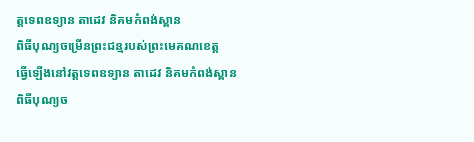ត្តទេពឧទ្យាន តាដេវ និគមកំពង់ស្ពាន
ពិធីបុណ្យចម្រើនព្រះជន្មរបស់ព្រះមេគណខេត្ត
ធ្វើឡើងនៅវត្តទេពឧទ្យាន តាដេវ និគមកំពង់ស្ពាន
ពិធីបុណ្យច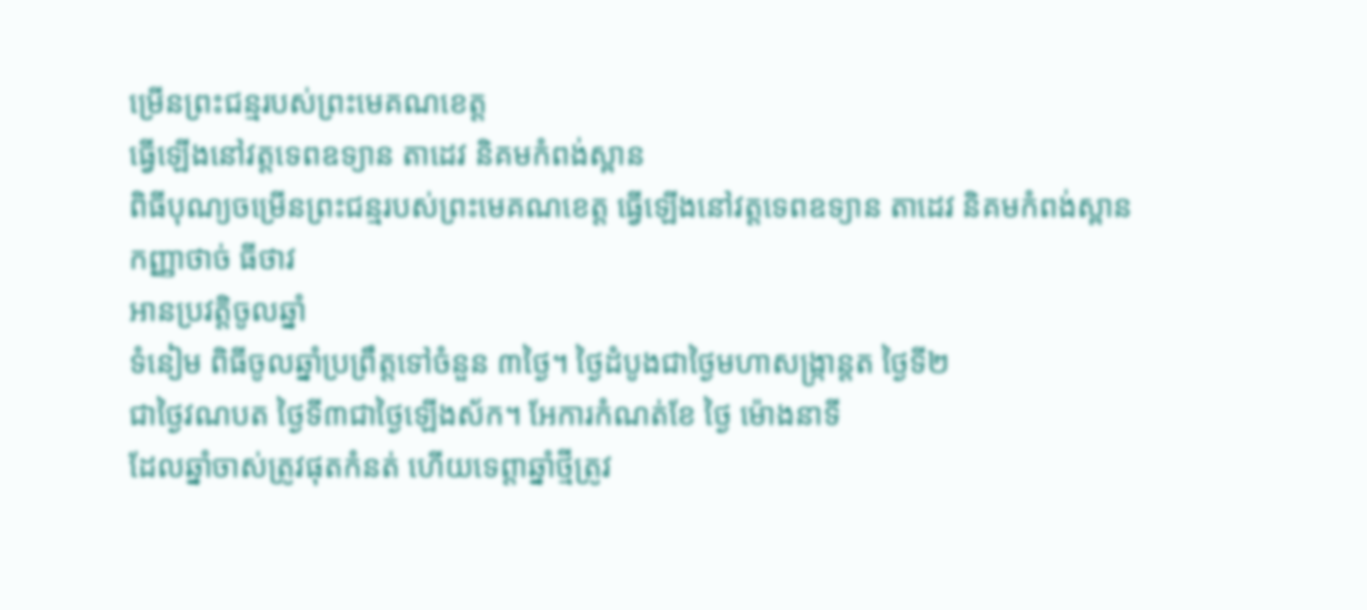ម្រើនព្រះជន្មរបស់ព្រះមេគណខេត្ត
ធ្វើឡើងនៅវត្តទេពឧទ្យាន តាដេវ និគមកំពង់ស្ពាន
ពិធីបុណ្យចម្រើនព្រះជន្មរបស់ព្រះមេគណខេត្ត ធ្វើឡើងនៅវត្តទេពឧទ្យាន តាដេវ និគមកំពង់ស្ពាន
កញ្ញាថាច់ ធីថាវ
អានប្រវត្តិចូលឆ្នាំ
ទំនៀម ពិធីចូលឆ្នាំប្រព្រឹត្តទៅចំនួន ៣ថ្ងៃ។ ថ្ងៃដំបូងជាថ្ងៃមហាសង្ក្រាន្តត ថ្ងៃទី២
ជាថ្ងៃវណបត ថ្ងៃទី៣ជាថ្ងៃឡើងស័ក។ អែការកំណត់ខែ ថ្ងៃ ម៉ោងនាទី
ដែលឆ្នាំចាស់ត្រូវផុតកំនត់ ហើយទេព្តាឆ្នាំថ្មីត្រូវ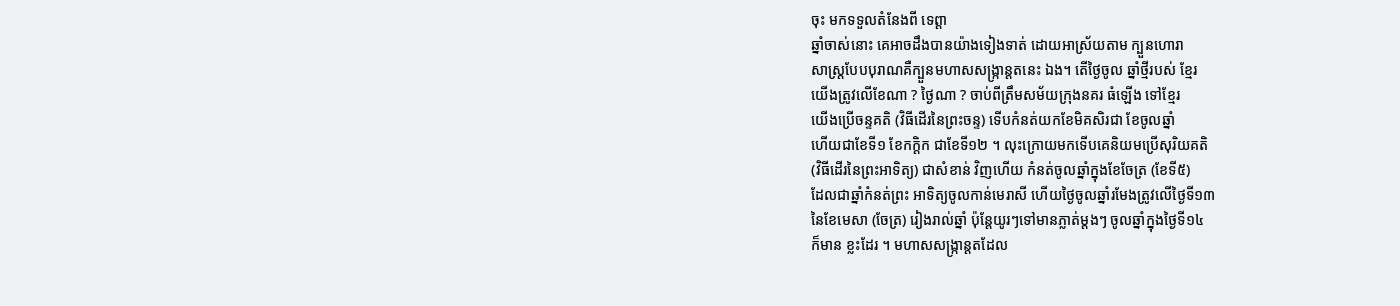ចុះ មកទទួលតំនែងពី ទេព្តា
ឆ្នាំចាស់នោះ គេអាចដឹងបានយ៉ាងទៀងទាត់ ដោយអាស្រ័យតាម ក្បួនហោរា
សាស្ត្របែបបុរាណគឺក្បួនមហាសសង្ក្រាន្តតនេះ ឯង។ តើថ្ងៃចូល ឆ្នាំថ្មីរបស់ ខ្មែរ
យើងត្រូវលើខែណា ? ថ្ងៃណា ? ចាប់ពីត្រឹមសម័យក្រុងនគរ ធំឡើង ទៅខ្មែរ
យើងប្រើចន្ទគតិ (វិធីដើរនៃព្រះចន្ទ) ទើបកំនត់យកខែមិគសិរជា ខែចូលឆ្នាំ
ហើយជាខែទី១ ខែកក្តិក ជាខែទី១២ ។ លុះក្រោយមកទើបគេនិយមប្រើសុរិយគតិ
(វិធីដើរនៃព្រះអាទិត្យ) ជាសំខាន់ វិញហើយ កំនត់ចូលឆ្នាំក្នុងខែចែត្រ (ខែទី៥)
ដែលជាឆ្នាំកំនត់ព្រះ អាទិត្យចូលកាន់មេរាសី ហើយថ្ងៃចូលឆ្នាំរមែងត្រូវលើថ្ងៃទី១៣
នៃខែមេសា (ចែត្រ) រៀងរាល់ឆ្នាំ ប៉ុន្តែយូរៗទៅមានភ្លាត់ម្តងៗ ចូលឆ្នាំក្នុងថ្ងៃទី១៤
ក៏មាន ខ្លះដែរ ។ មហាសសង្ក្រាន្តតដែល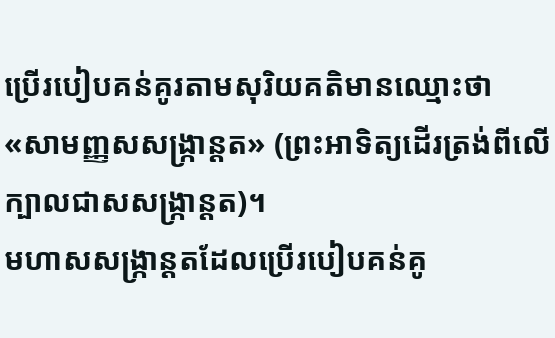ប្រើរបៀបគន់គូរតាមសុរិយគតិមានឈ្មោះថា
«សាមញ្ញសសង្ក្រាន្តត» (ព្រះអាទិត្យដើរត្រង់ពីលើក្បាលជាសសង្ក្រាន្តត)។
មហាសសង្ក្រាន្តតដែលប្រើរបៀបគន់គូ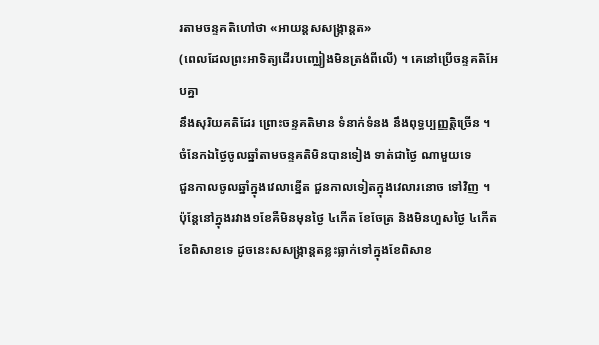រតាមចន្ទគតិហៅថា «អាយន្តសសង្ក្រាន្តត»
(ពេលដែលព្រះអាទិត្យដើរបញ្ឈៀងមិនត្រង់ពីលើ) ។ គេនៅប្រើចន្ទគតិអែបគ្នា
នឹងសុរិយគតិដែរ ព្រោះចន្ទគតិមាន ទំនាក់ទំនង នឹងពុទ្ធប្បញ្ញត្តិច្រើន ។
ចំនែកឯថ្ងៃចូលឆ្នាំតាមចន្ទគតិមិនបានទៀង ទាត់ជាថ្ងៃ ណាមួយទេ
ជួនកាលចូលឆ្នាំក្នុងវេលាខ្នើត ជួនកាលទៀតក្នុងវេលារនោច ទៅវិញ ។
ប៉ុន្តែនៅក្នុងរវាង១ខែគឺមិនមុនថ្ងៃ ៤កើត ខែចែត្រ និងមិនហួសថ្ងៃ ៤កើត
ខែពិសាខទេ ដូចនេះសសង្ក្រាន្តតខ្លះធ្លាក់ទៅក្នុងខែពិសាខ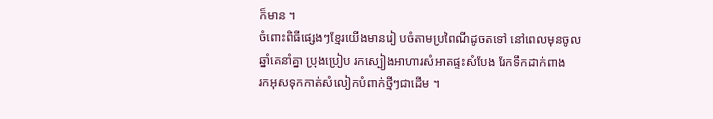ក៏មាន ។
ចំពោះពិធីផ្សេងៗខ្មែរយើងមានរៀ បចំតាមប្រពៃណីដូចតទៅ នៅពេលមុនចូល
ឆ្នាំគេនាំគ្នា ប្រុងប្រៀប រកស្បៀងអាហារសំអាតផ្ទះសំបែង រែកទឹកដាក់ពាង
រកអុសទុកកាត់សំលៀកបំពាក់ថ្មីៗជាដើម ។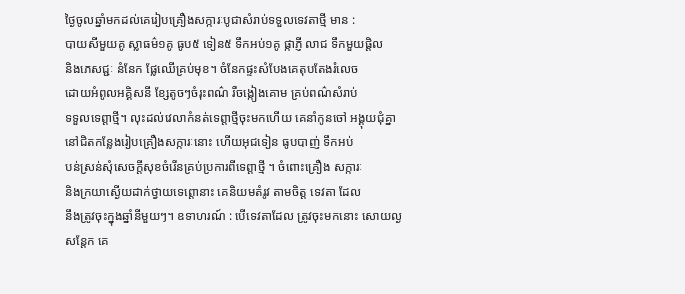ថ្ងៃចូលឆ្នាំមកដល់គេរៀបគ្រឿងសក្ការៈបូជាសំរាប់ទទួលទេវតាថ្មី មាន :
បាយសីមួយគូ ស្លាធម៌១គូ ធូប៥ ទៀន៥ ទឹកអប់១គូ ផ្កាភ្ញី លាជ ទឹកមួយផ្តិល
និងភេសជ្ជៈ នំនែក ផ្លែឈើគ្រប់មុខ។ ចំនែកផ្ទះសំបែងគេតុបតែងរំលេច
ដោយអំពូលអគ្គិសនី ខ្សែតូចៗចំរុះពណ៌ រឺចង្កៀងគោម គ្រប់ពណ៌សំរាប់
ទទួលទេព្តាថ្មី។ លុះដល់វេលាកំនត់ទេព្តាថ្មីចុះមកហើយ គេនាំកូនចៅ អង្គុយជុំគ្នា
នៅជិតកន្លែងរៀបគ្រឿងសក្ការៈនោះ ហើយអុជទៀន ធូបបាញ់ ទឹកអប់
បន់ស្រន់សុំសេចក្តីសុខចំរើនគ្រប់ប្រការពីទេព្តាថ្មី ។ ចំពោះគ្រឿង សក្ការៈ
និងក្រយាស្ងើយដាក់ថ្វាយទេព្តោនាះ គេនិយមតំរូវ តាមចិត្ត ទេវតា ដែល
នឹងត្រូវចុះក្នុងឆ្នាំនីមួយៗ។ ឧទាហរណ៍ : បើទេវតាដែល ត្រូវចុះមកនោះ សោយល្ង
សន្តែក គេ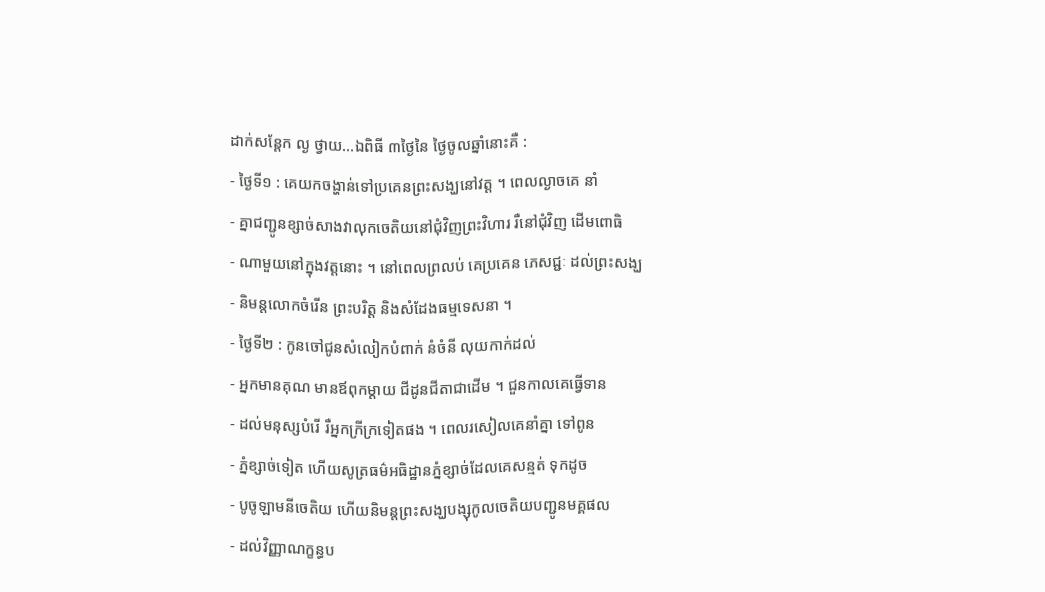ដាក់សន្តែក ល្ង ថ្វាយ…ឯពិធី ៣ថ្ងៃនៃ ថ្ងៃចូលឆ្នាំនោះគឺ :
- ថ្ងៃទី១ : គេយកចង្ហាន់ទៅប្រគេនព្រះសង្ឃនៅវត្ត ។ ពេលល្ងាចគេ នាំ
- គ្នាជញ្ជូនខ្សាច់សាងវាលុកចេតិយនៅជុំវិញព្រះវិហារ រឺនៅជុំវិញ ដើមពោធិ
- ណាមួយនៅក្នុងវត្តនោះ ។ នៅពេលព្រលប់ គេប្រគេន ភេសជ្ជៈ ដល់ព្រះសង្ឃ
- និមន្តលោកចំរើន ព្រះបរិត្ត និងសំដែងធម្មទេសនា ។
- ថ្ងៃទី២ : កូនចៅជូនសំលៀកបំពាក់ នំចំនី លុយកាក់ដល់
- អ្នកមានគុណ មានឪពុកម្តាយ ជីដូនជីតាជាដើម ។ ជួនកាលគេធ្វើទាន
- ដល់មនុស្សបំរើ រឺអ្នកក្រីក្រទៀតផង ។ ពេលរសៀលគេនាំគ្នា ទៅពូន
- ភ្នំខ្សាច់ទៀត ហើយសូត្រធម៌អធិដ្ឋានភ្នំខ្សាច់ដែលគេសន្មត់ ទុកដូច
- បូចូឡាមនីចេតិយ ហើយនិមន្តព្រះសង្ឃបង្សុកូលចេតិយបញ្ជូនមគ្គផល
- ដល់វិញ្ញាណក្ខន្ធប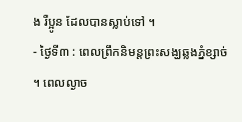ង រឺប្អូន ដែលបានស្លាប់ទៅ ។
- ថ្ងៃទី៣ : ពេលព្រឹកនិមន្តព្រះសង្ឃឆ្លងភ្នំខ្សាច់ ។ ពេលល្ងាច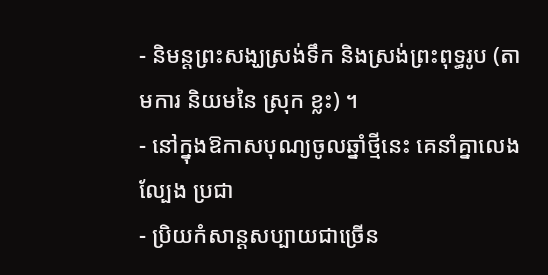- និមន្តព្រះសង្ឃស្រង់ទឹក និងស្រង់ព្រះពុទ្ធរូប (តាមការ និយមនៃ ស្រុក ខ្លះ) ។
- នៅក្នុងឱកាសបុណ្យចូលឆ្នាំថ្មីនេះ គេនាំគ្នាលេង ល្បែង ប្រជា
- ប្រិយកំសាន្ដសប្បាយជាច្រើន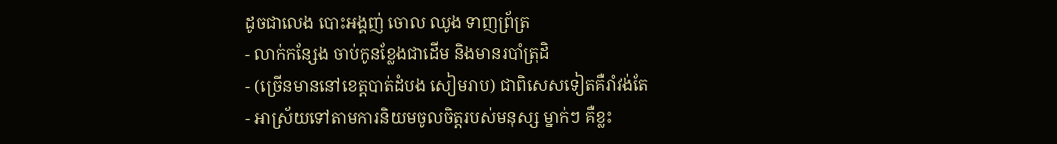ដូចជាលេង បោះអង្គញ់ ចោល ឈូង ទាញព្រ័ត្រ
- លាក់កន្សែង ចាប់កូនខ្លែងជាដើម និងមានរបាំត្រុដិ
- (ច្រើនមាននៅខេត្តបាត់ដំបង សៀមរាប) ជាពិសេសទៀតគឺរាំវង់តែ
- អាស្រ័យទៅតាមការនិយមចូលចិត្តរបស់មនុស្ស ម្នាក់ៗ គឺខ្លះ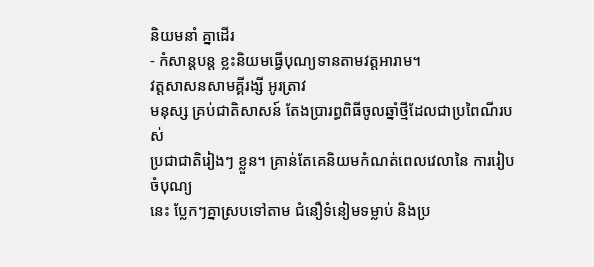និយមនាំ គ្នាដើរ
- កំសាន្ដបន្ត ខ្លះនិយមធ្វើបុណ្យទានតាមវត្តអារាម។
វត្តសាសនសាមគ្គីរង្សី អូរត្រាវ
មនុស្ស គ្រប់ជាតិសាសន៍ តែងប្រារព្ធពិធីចូលឆ្នាំថ្មីដែលជាប្រពៃណីរបស់
ប្រជាជាតិរៀងៗ ខ្លួន។ គ្រាន់តែគេនិយមកំណត់ពេលវេលានៃ ការរៀប ចំបុណ្យ
នេះ បែ្លកៗគ្នាស្របទៅតាម ជំនឿទំនៀមទម្លាប់ និងប្រ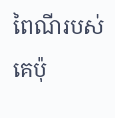ពៃណីរបស់ គេប៉ុ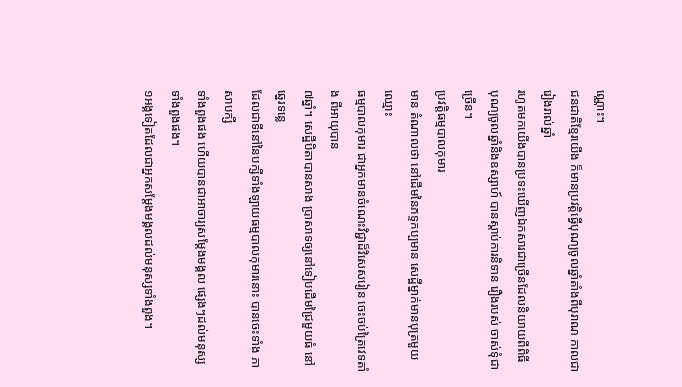ណ្ណោះ។
ជនជាតិខ្មែរយើង ក៏មានប្រវត្តិធ្វើបុណ្យចូលឆ្នាំតាំងពីបុរាណ កាលជារៀងរាល់ឆ្នាំ
រហូតមកយើងបានប្រទះឃើញឯកសារជាច្រើនដែលនិយាយពីពិធី
បុណ្យចូលឆ្នាំនិងឧស្សាហ៍ បានស្តាប់ការនិទាន រឿងរបស់ ចាស់ទុំជាច្រើន។
ប្រវត្តិធម្មបាលកុមារ
មាន តំណាលថា នៅដើមនៃភទ្ទកប្បមាន សេដ្ឋីម្នាក់មានបុត្រមួយ ឈ្មោះ
ធម្មបាលកុមារ ជាអ្នកមានចំណេះវិជ្ជាដ៏វិសេសរៀន ចេះចប់ត្រៃវេទតាំង ពីអាយុបាន
៧ឆ្នាំ។ សេដ្ឋីបិតាបានសាង ប្រាសាទឲ្យនៅទៀបដើមជ្រៃមួយធំ នៅឆ្នេរទន្លេ
ដែលជាទីនៅនៃបក្សីទាំងឡាយធម្មបាលកុមារនោះ បានចេះទាំង ភាសាបក្សី
ទាំងពួងផង ហើយបានជាអាចារ្យសម្ដែងមង្គល ផេ្សងៗដល់មនុស្ស ទាំងពួងផង។
១អង្គទៀតដែលជាអ្នកសម្ដែងមង្គលដល់មនុស្សទាំងពួង។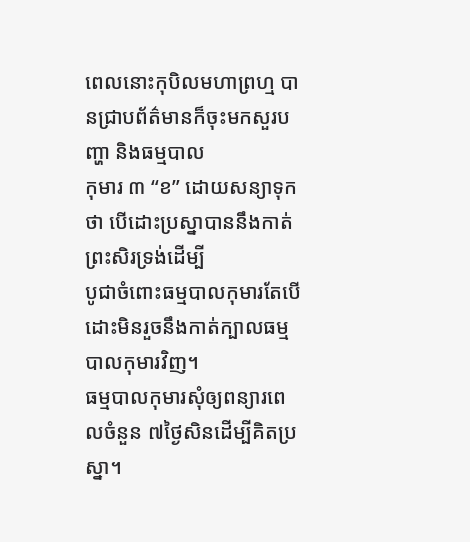ពេលនោះកុបិលមហាព្រហ្ម បានជ្រាបព័ត៌មានក៏ចុះមកសួរបញ្ហា និងធម្មបាល
កុមារ ៣ “ខ” ដោយសន្យាទុកថា បើដោះប្រស្នាបាននឹងកាត់ព្រះសិរទ្រង់ដើម្បី
បូជាចំពោះធម្មបាលកុមារតែបើដោះមិនរួចនឹងកាត់ក្បាលធម្មបាលកុមារវិញ។
ធម្មបាលកុមារសុំឲ្យពន្យារពេលចំនួន ៧ថ្ងៃសិនដើម្បីគិតប្រស្នា។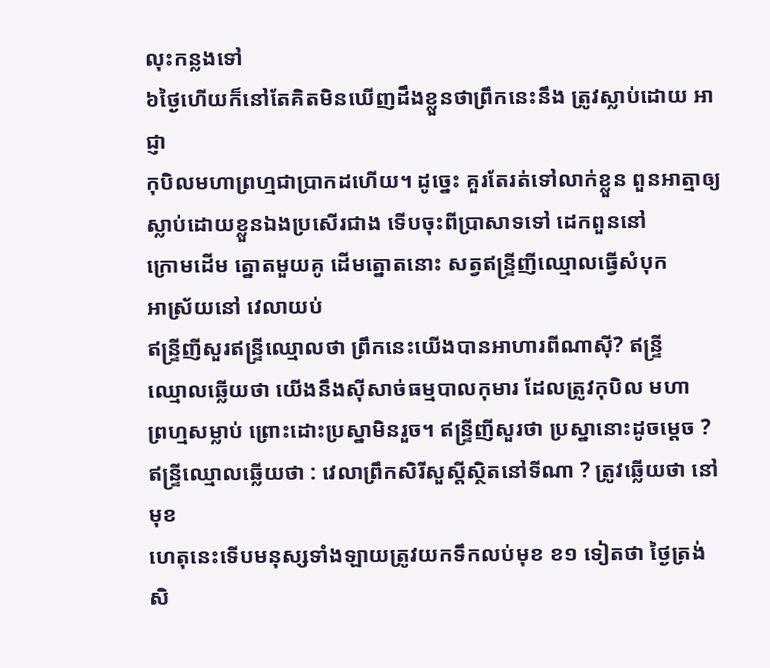លុះកន្លងទៅ
៦ថ្ងៃហើយក៏នៅតែគិតមិនឃើញដឹងខ្លួនថាព្រឹកនេះនឹង ត្រូវស្លាប់ដោយ អាជ្ញា
កុបិលមហាព្រហ្មជាប្រាកដហើយ។ ដូច្នេះ គួរតែរត់ទៅលាក់ខ្លួន ពួនអាត្មាឲ្យ
ស្លាប់ដោយខ្លួនឯងប្រសើរជាង ទើបចុះពីប្រាសាទទៅ ដេកពួននៅ
ក្រោមដើម ត្នោតមួយគូ ដើមត្នោតនោះ សត្វឥន្ទ្រីញីឈ្មោលធ្វើសំបុក
អាស្រ័យនៅ វេលាយប់
ឥន្ទ្រីញីសួរឥន្ទ្រីឈ្មោលថា ព្រឹកនេះយើងបានអាហារពីណាស៊ី? ឥន្ទ្រី
ឈ្មោលឆ្លើយថា យើងនឹងស៊ីសាច់ធម្មបាលកុមារ ដែលត្រូវកុបិល មហា
ព្រហ្មសម្លាប់ ព្រោះដោះប្រស្នាមិនរួច។ ឥន្ទ្រីញីសួរថា ប្រស្នានោះដូចម្ដេច ?
ឥន្ទ្រីឈ្មោលឆ្លើយថា : វេលាព្រឹកសិរីសួស្ដីស្ថិតនៅទីណា ? ត្រូវឆ្លើយថា នៅមុខ
ហេតុនេះទើបមនុស្សទាំងឡាយត្រូវយកទឹកលប់មុខ ខ១ ទៀតថា ថ្ងៃត្រង់
សិ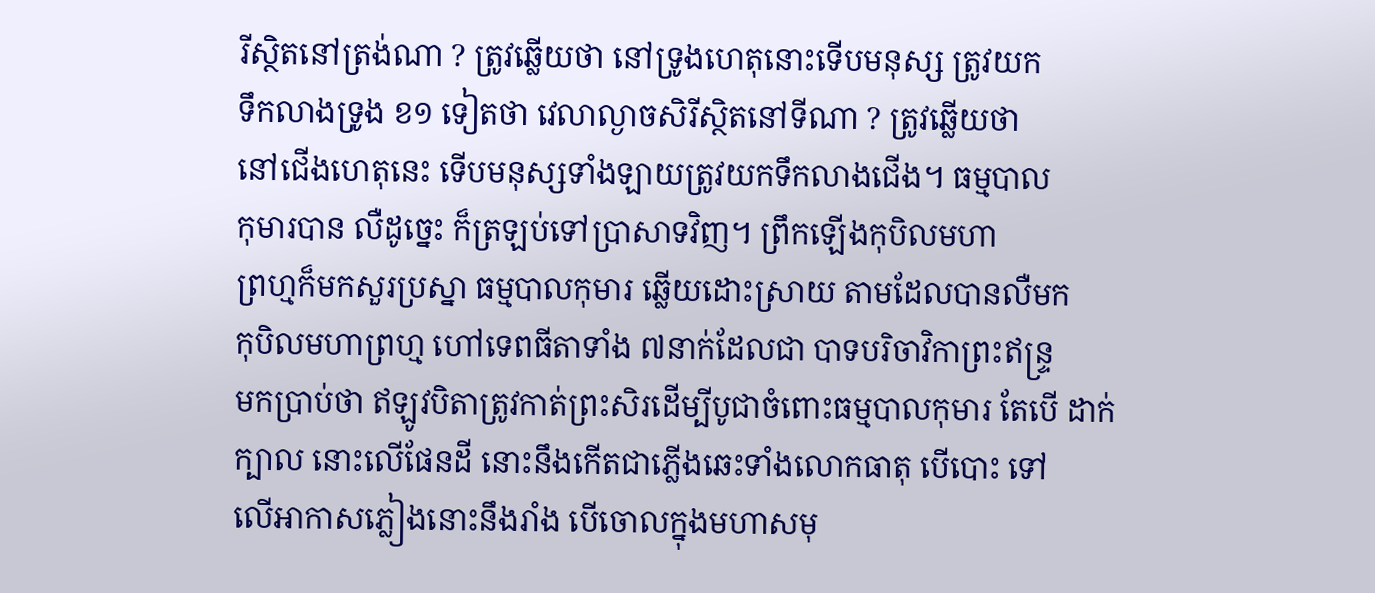រីស្ថិតនៅត្រង់ណា ? ត្រូវឆ្លើយថា នៅទ្រូងហេតុនោះទើបមនុស្ស ត្រូវយក
ទឹកលាងទ្រូង ខ១ ទៀតថា វេលាល្ងាចសិរីស្ថិតនៅទីណា ? ត្រូវឆ្លើយថា
នៅជើងហេតុនេះ ទើបមនុស្សទាំងឡាយត្រូវយកទឹកលាងជើង។ ធម្មបាល
កុមារបាន លឺដូច្នេះ ក៏ត្រឡប់ទៅប្រាសាទវិញ។ ព្រឹកឡើងកុបិលមហា
ព្រហ្មក៏មកសួរប្រស្នា ធម្មបាលកុមារ ឆ្លើយដោះស្រាយ តាមដែលបានលឺមក
កុបិលមហាព្រហ្ម ហៅទេពធីតាទាំង ៧នាក់ដែលជា បាទបរិចាវិកាព្រះឥន្ទ្រ
មកប្រាប់ថា ឥឡូវបិតាត្រូវកាត់ព្រះសិរដើម្បីបូជាចំពោះធម្មបាលកុមារ តែបើ ដាក់
ក្បាល នោះលើផែនដី នោះនឹងកើតជាភ្លើងឆេះទាំងលោកធាតុ បើបោះ ទៅ
លើអាកាសភ្លៀងនោះនឹងរាំង បើចោលក្នុងមហាសមុ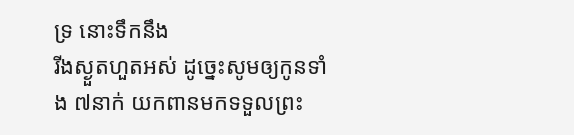ទ្រ នោះទឹកនឹង
រីងស្ងួតហួតអស់ ដូច្នេះសូមឲ្យកូនទាំង ៧នាក់ យកពានមកទទួលព្រះ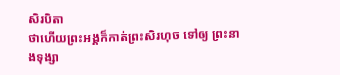សិរបិតា
ថាហើយព្រះអង្គក៏កាត់ព្រះសិរហុច ទៅឲ្យ ព្រះនាងទុង្សា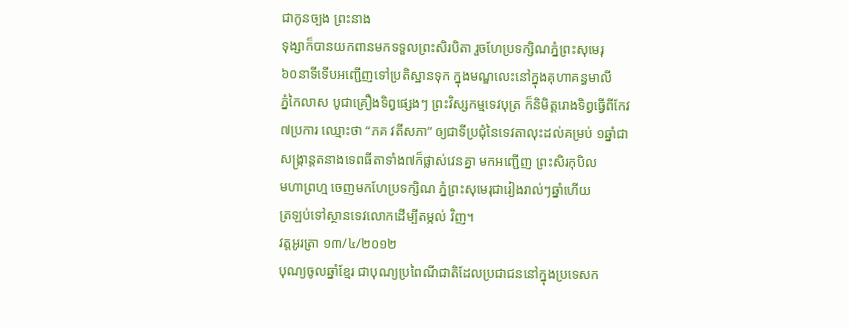ជាកូនច្បង ព្រះនាង
ទុង្សាក៏បានយកពានមកទទួលព្រះសិរបិតា រួចហែប្រទក្សិណភ្នំព្រះសុមេរុ
៦០នាទីទើបអញ្ជើញទៅប្រតិស្ឋានទុក ក្នុងមណ្ឌលេះនៅក្នុងគុហាគន្ធមាលី
ភ្នំកៃលាស បូជាគ្រឿងទិព្វផេ្សងៗ ព្រះវិស្សកម្មទេវបុត្រ ក៏និមិត្តរោងទិព្វធ្វើពីកែវ
៧ប្រការ ឈ្មោះថា “ភគ វតីសភា” ឲ្យជាទីប្រជុំនៃទេវតាលុះដល់គម្រប់ ១ឆ្នាំជា
សង្ក្រាន្តតនាងទេពធីតាទាំង៧ក៏ផ្លាស់វេនគ្នា មកអញ្ជើញ ព្រះសិរកុបិល
មហាព្រហ្ម ចេញមកហែប្រទក្សិណ ភ្នំព្រះសុមេរុជារៀងរាល់ៗឆ្នាំហើយ
ត្រឡប់ទៅស្ថានទេវលោកដើម្បីតម្កល់ វិញ។
វត្តអូរត្រា ១៣/៤/២០១២
បុណ្យចូលឆ្នាំខ្មែរ ជាបុណ្យប្រពៃណីជាតិដែលប្រជាជននៅក្នុងប្រទេសក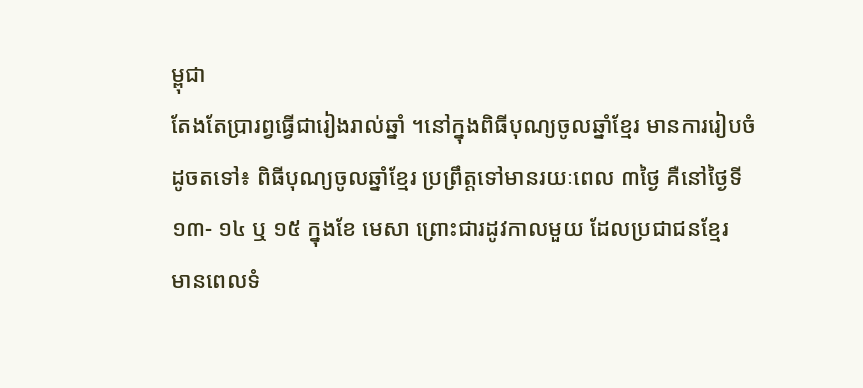ម្ពុជា
តែងតែប្រារព្វធ្វើជារៀងរាល់ឆ្នាំ ។នៅក្នុងពិធីបុណ្យចូលឆ្នាំខ្មែរ មានការរៀបចំ
ដូចតទៅ៖ ពិធីបុណ្យចូលឆ្នាំខ្មែរ ប្រព្រឹត្ដទៅមានរយៈពេល ៣ថ្ងៃ គឺនៅថ្ងៃទី
១៣- ១៤ ឬ ១៥ ក្នុងខែ មេសា ព្រោះជារដូវកាលមួយ ដែលប្រជាជនខ្មែរ
មានពេលទំ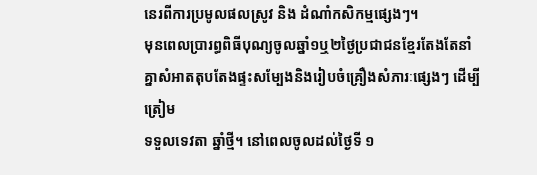នេរពីការប្រមូលផលស្រូវ និង ដំណាំកសិកម្មផ្សេងៗ។
មុនពេលប្រារព្ធពិធីបុណ្យចូលឆ្នាំ១ឬ២ថ្ងៃប្រជាជនខ្មែរតែងតែនាំ
គ្នាសំអាតតុបតែងផ្ទះសម្បែងនិងរៀបចំគ្រឿងសំភារៈផ្សេងៗ ដើម្បី ត្រៀម
ទទួលទេវតា ឆ្នាំថ្មី។ នៅពេលចូលដល់ថ្ងៃទី ១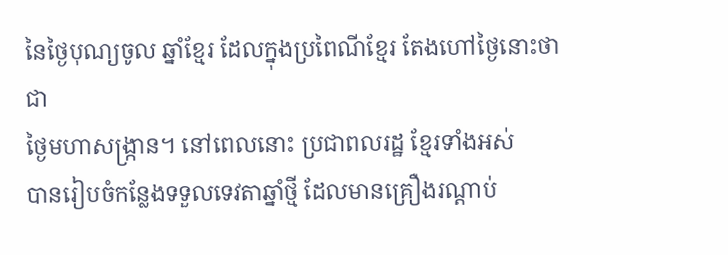នៃថ្ងៃបុណ្យចូល ឆ្នាំខ្មែរ ដែលក្នុងប្រពៃណីខ្មែរ តែងហៅថ្ងៃនោះថាជា
ថ្ងៃមហាសង្រ្កាន។ នៅពេលនោះ ប្រជាពលរដ្ឋ ខ្មែរទាំងអស់
បានរៀបចំកន្លែងទទួលទេវតាឆ្នាំថ្មី ដែលមានគ្រឿងរណ្ដាប់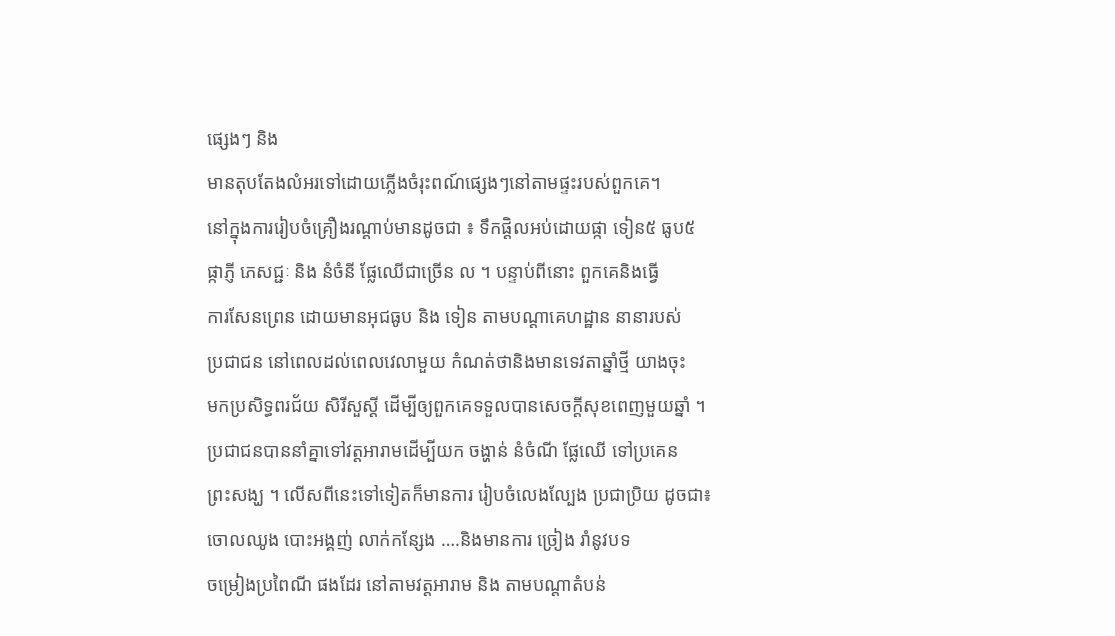ផ្សេងៗ និង
មានតុបតែងលំអរទៅដោយភ្លើងចំរុះពណ៍ផ្សេងៗនៅតាមផ្ទះរបស់ពួកគេ។
នៅក្នុងការរៀបចំគ្រឿងរណ្ដាប់មានដូចជា ៖ ទឹកផ្ដិលអប់ដោយផ្កា ទៀន៥ ធូប៥
ផ្កាភ្ញី ភេសជ្ជៈ និង នំចំនី ផ្លែឈើជាច្រើន ល ។ បន្ទាប់ពីនោះ ពួកគេនិងធ្វើ
ការសែនព្រេន ដោយមានអុជធូប និង ទៀន តាមបណ្ដាគេហដ្ឋាន នានារបស់
ប្រជាជន នៅពេលដល់ពេលវេលាមួយ កំណត់ថានិងមានទេវតាឆ្នាំថ្មី យាងចុះ
មកប្រសិទ្ធពរជ័យ សិរីសួស្ដី ដើម្បីឲ្យពួកគេទទួលបានសេចក្ដីសុខពេញមួយឆ្នាំ ។
ប្រជាជនបាននាំគ្នាទៅវត្ដអារាមដើម្បីយក ចង្ហាន់ នំចំណី ផ្លែឈើ ទៅប្រគេន
ព្រះសង្ឃ ។ លើសពីនេះទៅទៀតក៏មានការ រៀបចំលេងល្បែង ប្រជាប្រិយ ដូចជា៖
ចោលឈូង បោះអង្គញ់ លាក់កន្សែង ….និងមានការ ច្រៀង រាំនូវបទ
ចម្រៀងប្រពៃណី ផងដែរ នៅតាមវត្ដអារាម និង តាមបណ្ដាតំបន់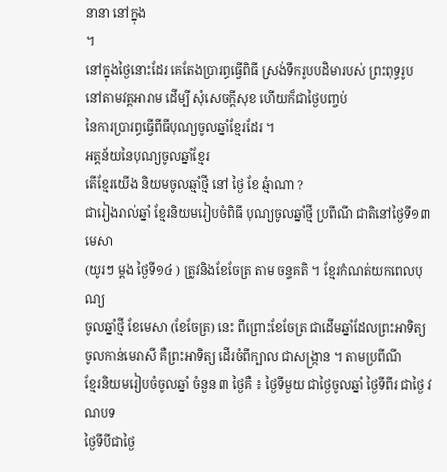នានា នៅក្នុង
។
នៅក្នុងថ្ងៃនោះដែរ គេតែងប្រារព្ធធ្វើពិធី ស្រង់ទឹករូបបដិមារបស់ ព្រះពុទ្ធរូប
នៅតាមវត្ដអារាម ដើម្បី សុំសេចក្ដីសុខ ហើយក៏ជាថ្ងៃបញ្ចប់
នៃការប្រារព្ធធ្វើពីធីបុណ្យចូលឆ្នាំខ្មែរដែរ ។
អត្ដន័យនៃបុណ្យចូលឆ្នាំខ្មែរ
តើខ្មែរយើង និយមចូលឆ្មាំថ្មី នៅ ថ្ងៃ ខែ ឆ្មំាណា ?
ជារៀងរាល់ឆ្នាំ ខ្មែរនិយមរៀបចំពិធី បុណ្យចូលឆ្នាំថ្មី ប្រពីណី ជាតិនៅថ្ងៃទី១៣ មេសា
(យូរៗ ម្ដង ថ្ងៃទី១៤ ) ត្រូវនិងខែចែត្រ តាម ចន្ទគតិ ។ ខ្មែរកំណត់យកពេលបុណ្យ
ចូលឆ្នាំថ្មី ខែមេសា (ខែចែត្រ) នេះ ពីព្រោះខែចែត្រ ជាដើមឆ្នាំដែលព្រះអាទិត្យ
ចូលកាន់មេរាសី គឺព្រះអាទិត្យ ដើរចំពីក្បាល ជាសង្ក្រាន ។ តាមប្រពីណី
ខ្មែរនិយមរៀបចំចូលឆ្នាំ ចំនួន ៣ ថ្ងៃគឺ ៖ ថ្ងៃទីមួយ ជាថ្ងៃចូលឆ្នាំ ថ្ងៃទីពីរ ជាថ្ងៃ វណបទ
ថ្ងៃទីបីជាថ្ងៃ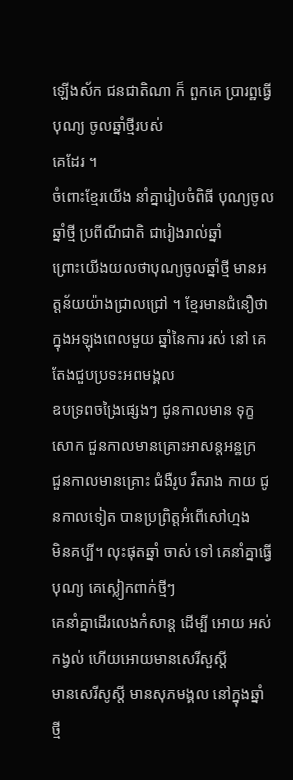ឡើងស័ក ជនជាតិណា ក៏ ពួកគេ ប្រារព្ឋធ្វើបុណ្យ ចូលឆ្នាំថ្មីរបស់
គេដែរ ។
ចំពោះខ្មែរយើង នាំគ្នារៀបចំពិធី បុណ្យចូលឆ្នាំថ្មី ប្រពីណីជាតិ ជារៀងរាល់ឆ្នាំ
ព្រោះយើងយលថាបុណ្យចូលឆ្នាំថ្មី មានអត្ដន័យយ៉ាងជ្រាលជ្រៅ ។ ខ្មែរមានជំនឿថា
ក្នុងអឡុងពេលមួយ ឆ្នាំនៃការ រស់ នៅ គេតែងជួបប្រទះអពមង្គល
ឧបទ្រពចង្រៃផ្សេងៗ ជូនកាលមាន ទុក្ខសោក ជួនកាលមានគ្រោះអាសន្ដអន្ឋក្រ
ជួនកាលមានគ្រោះ ជំងឺរូប រឹតរាង កាយ ជូនកាលទៀត បានប្រព្រិត្ដអំពើសៅហ្មង
មិនគប្បី។ លុះផុតឆ្នាំ ចាស់ ទៅ គេនាំគ្នាធ្វើបុណ្យ គេស្លៀកពាក់ថ្មីៗ
គេនាំគ្នាដើរលេងកំសាន្ដ ដើម្បី អោយ អស់កង្វល់ ហើយអោយមានសេរីសួស្ដី
មានសេរីសូស្ដី មានសុភមង្គល នៅក្នុងឆ្នាំថ្មី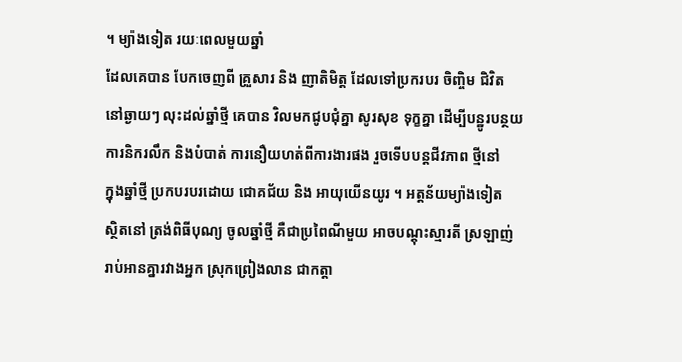។ ម្យ៉ាងទៀត រយៈពេលមួយឆ្នាំ
ដែលគេបាន បែកចេញពី គ្រួសារ និង ញាតិមិត្ដ ដែលទៅប្រករបរ ចិញ្ចិម ជិវិត
នៅឆ្ងាយៗ លុះដល់ឆ្នាំថ្មី គេបាន វិលមកជូបជុំគ្នា សូរសុខ ទុក្ខគ្នា ដើម្បីបន្ឋូរបន្ថយ
ការនិករលឹក និងបំបាត់ ការនឿយហត់ពីការងារផង រួចទើបបន្ដជីវភាព ថ្មីនៅ
ក្នុងឆ្នាំថ្មី ប្រកបរបរដោយ ជោគជ័យ និង អាយុយើនយូរ ។ អត្ដន័យម្យ៉ាងទៀត
ស្ថិតនៅ ត្រង់ពិធីបុណ្យ ចូលឆ្នាំថ្មី គឺជាប្រពៃណីមួយ អាចបណ្ដុះស្មារតី ស្រឡាញ់
រាប់អានគ្នារវាងអ្នក ស្រុកព្រៀងលាន ជាកត្ដា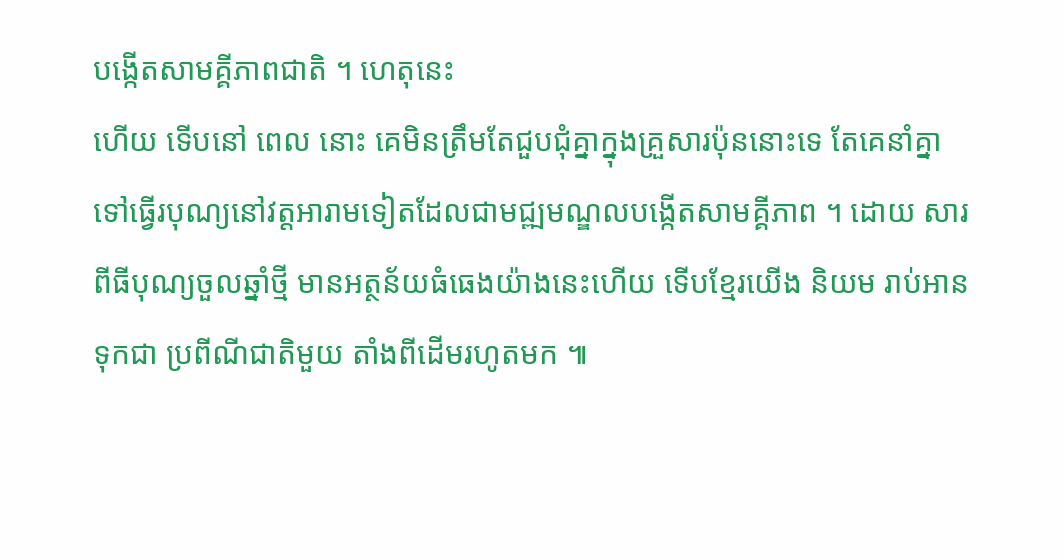បង្កើតសាមគ្គីភាពជាតិ ។ ហេតុនេះ
ហើយ ទើបនៅ ពេល នោះ គេមិនត្រឹមតែជួបជុំគ្នាក្នុងគ្រួសារប៉ុននោះទេ តែគេនាំគ្នា
ទៅធ្វើរបុណ្យនៅវត្ដអារាមទៀតដែលជាមជ្ឍមណ្ឌលបង្កើតសាមគ្គីភាព ។ ដោយ សារ
ពីធីបុណ្យចួលឆ្នាំថ្មី មានអត្ថន័យធំធេងយ៉ាងនេះហើយ ទើបខែ្មរយើង និយម រាប់អាន
ទុកជា ប្រពីណីជាតិមួយ តាំងពីដើមរហូតមក ៕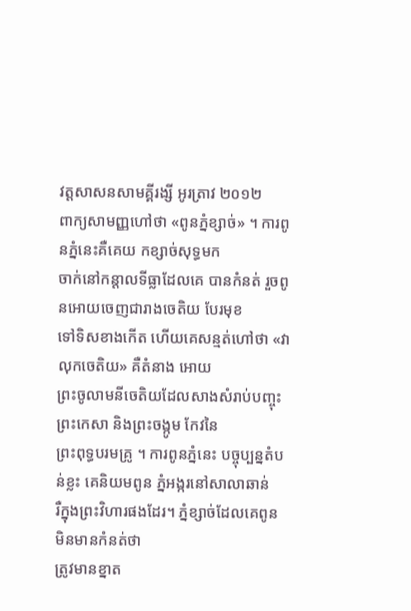វត្តសាសនសាមគ្គីរង្សី អូរត្រាវ ២០១២
ពាក្យសាមញ្ញហៅថា «ពូនភ្នំខ្សាច់» ។ ការពូនភ្នំនេះគឺគេយ កខ្សាច់សុទ្ធមក
ចាក់នៅកន្ដាលទីធ្លាដែលគេ បានកំនត់ រួចពូនអោយចេញជារាងចេតិយ បែរមុខ
ទៅទិសខាងកើត ហើយគេសន្មត់ហៅថា «វាលុកចេតិយ» គឺតំនាង អោយ
ព្រះចូលាមនីចេតិយដែលសាងសំរាប់បញ្ចុះព្រះកេសា និងព្រះចង្កូម កែវនៃ
ព្រះពុទ្ធបរមគ្រូ ។ ការពូនភ្នំនេះ បច្ចុប្បន្នតំបន់ខ្លះ គេនិយមពូន ភ្នំអង្ករនៅសាលាឆាន់
រឺក្នុងព្រះវិហារផងដែរ។ ភ្នំខ្សាច់ដែលគេពូន មិនមានកំនត់ថា
ត្រូវមានខ្នាត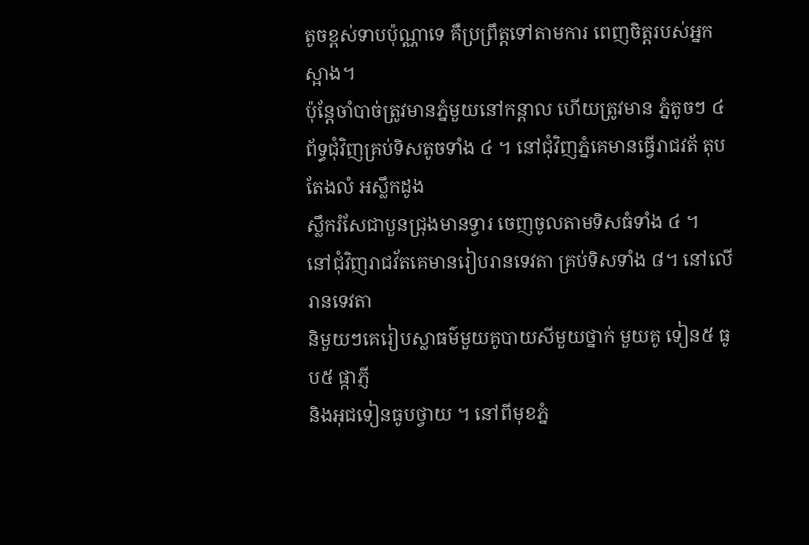តូចខ្ពស់ទាបប៉ុណ្ណាទេ គឺប្រព្រឹត្តទៅតាមការ ពេញចិត្តរបស់អ្នកស្អាង។
ប៉ុន្តែចាំបាច់ត្រូវមានភ្នំមួយនៅកន្ដាល ហើយត្រូវមាន ភ្នំតូចៗ ៤
ព័ទ្ធជុំវិញគ្រប់ទិសតូចទាំង ៤ ។ នៅជុំវិញភ្នំគេមានធ្វើរាជវត័ តុបតែងលំ អស្លឹកដូង
ស្លឹករំសែជាបួនជ្រុងមានទ្វារ ចេញចូលតាមទិសធំទាំង ៤ ។
នៅជុំវិញរាជវ័តគេមានរៀបរានទេវតា គ្រប់ទិសទាំង ៨។ នៅលើរានទេវតា
និមួយៗគេរៀបស្លាធម៌មួយគូបាយសីមួយថ្នាក់ មួយគូ ទៀន៥ ធូប៥ ផ្កាភ្ញី
និងអុជទៀនធូបថ្វាយ ។ នៅពីមុខភ្នំ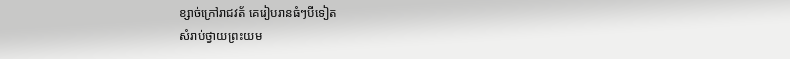ខ្សាច់ក្រៅរាជវត័ គេរៀបរានធំៗបីទៀត
សំរាប់ថ្វាយព្រះយម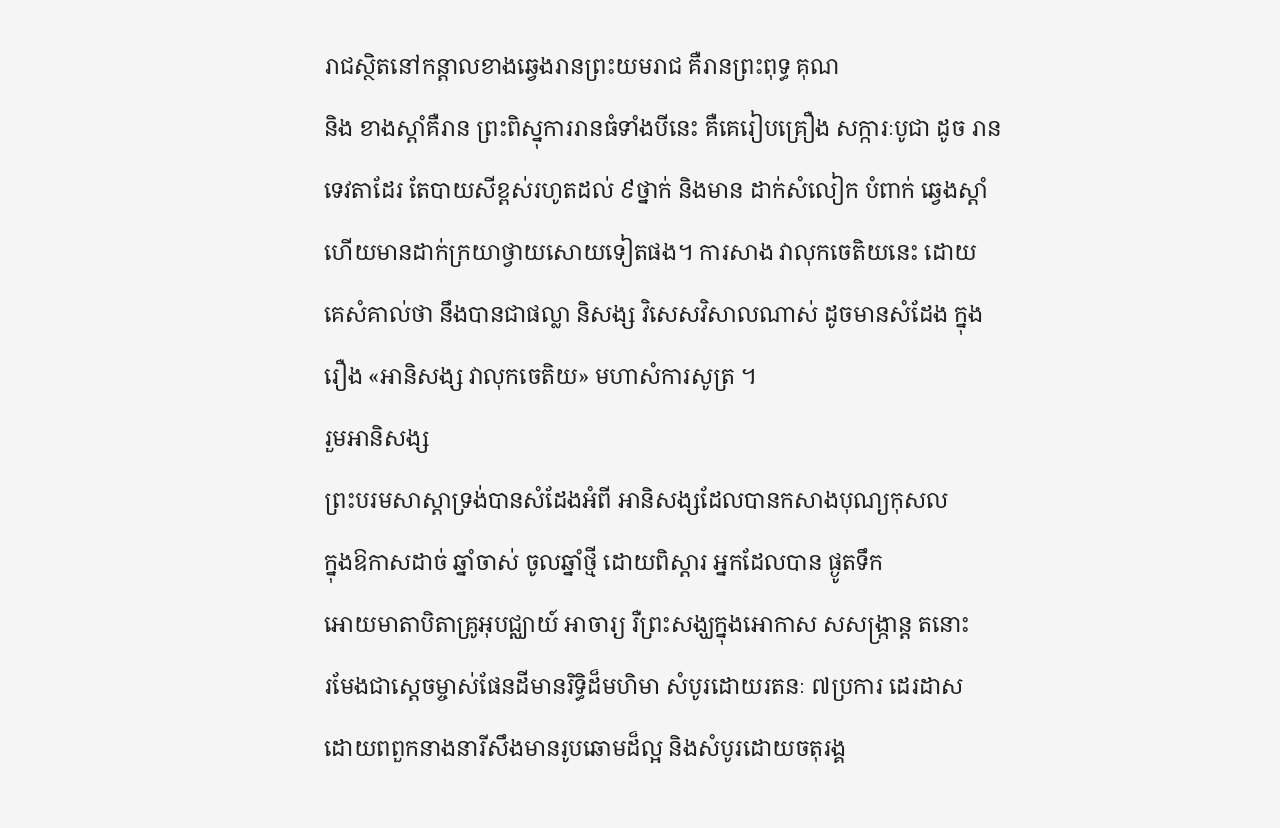រាជស្ថិតនៅកន្ដាលខាងឆ្វេងរានព្រះយមរាជ គឺរានព្រះពុទ្ធ គុណ
និង ខាងស្តាំគឺរាន ព្រះពិស្នុការរានធំទាំងបីនេះ គឺគេរៀបគ្រឿង សក្ការៈបូជា ដូច រាន
ទេវតាដែរ តែបាយសីខ្ពស់រហូតដល់ ៩ថ្នាក់ និងមាន ដាក់សំលៀក បំពាក់ ឆ្វេងស្តាំ
ហើយមានដាក់ក្រយាថ្វាយសោយទៀតផង។ ការសាង វាលុកចេតិយនេះ ដោយ
គេសំគាល់ថា នឹងបានជាផល្លា និសង្ស វិសេសវិសាលណាស់ ដូចមានសំដែង ក្នុង
រឿង «អានិសង្ស វាលុកចេតិយ» មហាសំការសូត្រ ។
រួមអានិសង្ស
ព្រះបរមសាស្តាទ្រង់បានសំដែងអំពី អានិសង្សដែលបានកសាងបុណ្យកុសល
ក្នុងឱកាសដាច់ ឆ្នាំចាស់ ចូលឆ្នាំថ្មី ដោយពិស្តារ អ្នកដែលបាន ផ្ងូតទឹក
អោយមាតាបិតាគ្រូអុបជ្ឈាយ៍ អាចារ្យ រឺព្រះសង្ឃក្នុងអោកាស សសង្ក្រាន្ត តនោះ
រមែងជាស្តេចម្ចាស់ផែនដីមានរិទ្ធិដ៏មហិមា សំបូរដោយរតនៈ ៧ប្រការ ដេរដាស
ដោយពពួកនាងនារីសឹងមានរូបឆោមដ៏ល្អ និងសំបូរដោយចតុរង្គ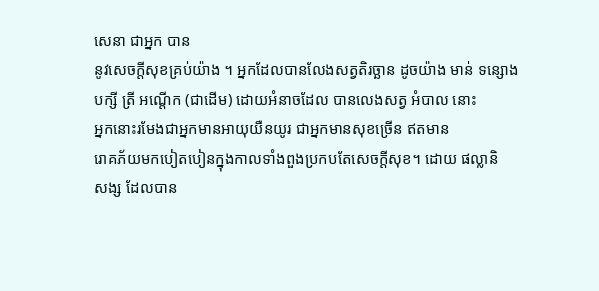សេនា ជាអ្នក បាន
នូវសេចក្តីសុខគ្រប់យ៉ាង ។ អ្នកដែលបានលែងសត្វតិរច្ឆាន ដូចយ៉ាង មាន់ ទន្សោង
បក្សី ត្រី អណ្តើក (ជាដើម) ដោយអំនាចដែល បានលេងសត្វ អំបាល នោះ
អ្នកនោះរមែងជាអ្នកមានអាយុយឺនយូរ ជាអ្នកមានសុខច្រើន ឥតមាន
រោគភ័យមកបៀតបៀនក្នុងកាលទាំងពួងប្រកបតែសេចក្តីសុខ។ ដោយ ផល្លានិ
សង្ស ដែលបាន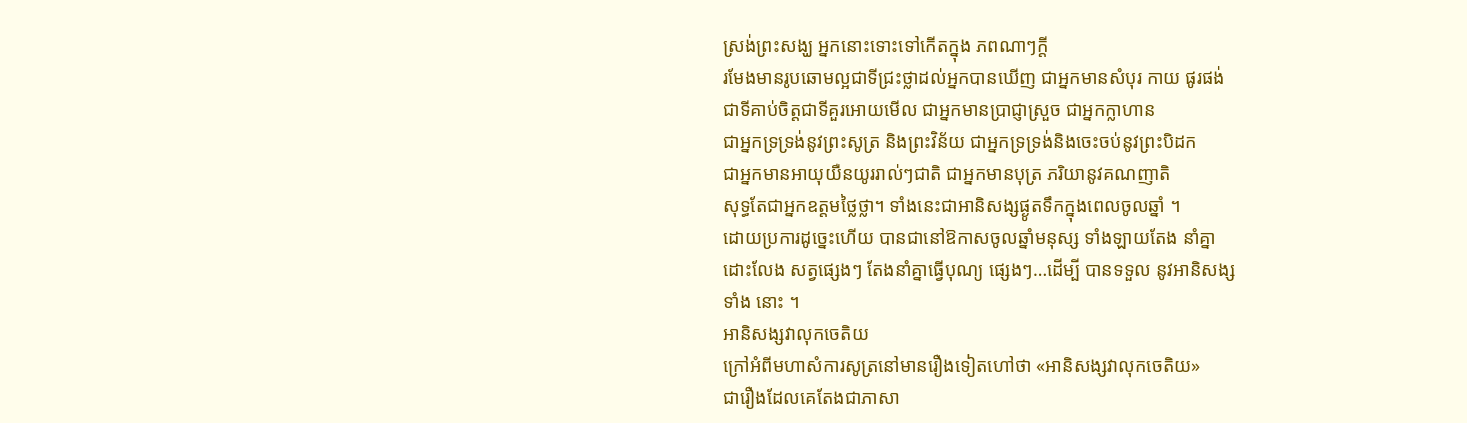ស្រង់ព្រះសង្ឃ អ្នកនោះទោះទៅកើតក្នុង ភពណាៗក្តី
រមែងមានរូបឆោមល្អជាទីជ្រះថ្លាដល់អ្នកបានឃើញ ជាអ្នកមានសំបុរ កាយ ផូរផង់
ជាទីគាប់ចិត្តជាទីគួរអោយមើល ជាអ្នកមានប្រាជ្ញាស្រួច ជាអ្នកក្លាហាន
ជាអ្នកទ្រទ្រង់នូវព្រះសូត្រ និងព្រះវិន័យ ជាអ្នកទ្រទ្រង់និងចេះចប់នូវព្រះបិដក
ជាអ្នកមានអាយុយឺនយូររាល់ៗជាតិ ជាអ្នកមានបុត្រ ភរិយានូវគណញាតិ
សុទ្ធតែជាអ្នកឧត្តមថ្លៃថ្លា។ ទាំងនេះជាអានិសង្សផ្ងូតទឹកក្នុងពេលចូលឆ្នាំ ។
ដោយប្រការដូច្នេះហើយ បានជានៅឱកាសចូលឆ្នាំមនុស្ស ទាំងឡាយតែង នាំគ្នា
ដោះលែង សត្វផ្សេងៗ តែងនាំគ្នាធ្វើបុណ្យ ផ្សេងៗ…ដើម្បី បានទទួល នូវអានិសង្ស
ទាំង នោះ ។
អានិសង្សវាលុកចេតិយ
ក្រៅអំពីមហាសំការសូត្រនៅមានរឿងទៀតហៅថា «អានិសង្សវាលុកចេតិយ»
ជារឿងដែលគេតែងជាភាសា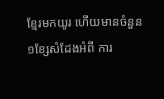ខ្មែរមកយូរ ហើយមានចំនួន ១ខ្សែសំដែងអំពី ការ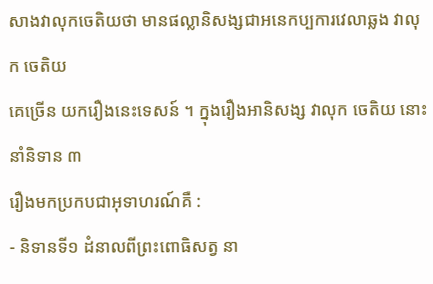សាងវាលុកចេតិយថា មានផល្លានិសង្សជាអនេកប្បការវេលាឆ្លង វាលុក ចេតិយ
គេច្រើន យករឿងនេះទេសន៍ ។ ក្នុងរឿងអានិសង្ស វាលុក ចេតិយ នោះនាំនិទាន ៣
រឿងមកប្រកបជាអុទាហរណ៍គឺ :
- និទានទី១ ដំនាលពីព្រះពោធិសត្វ នា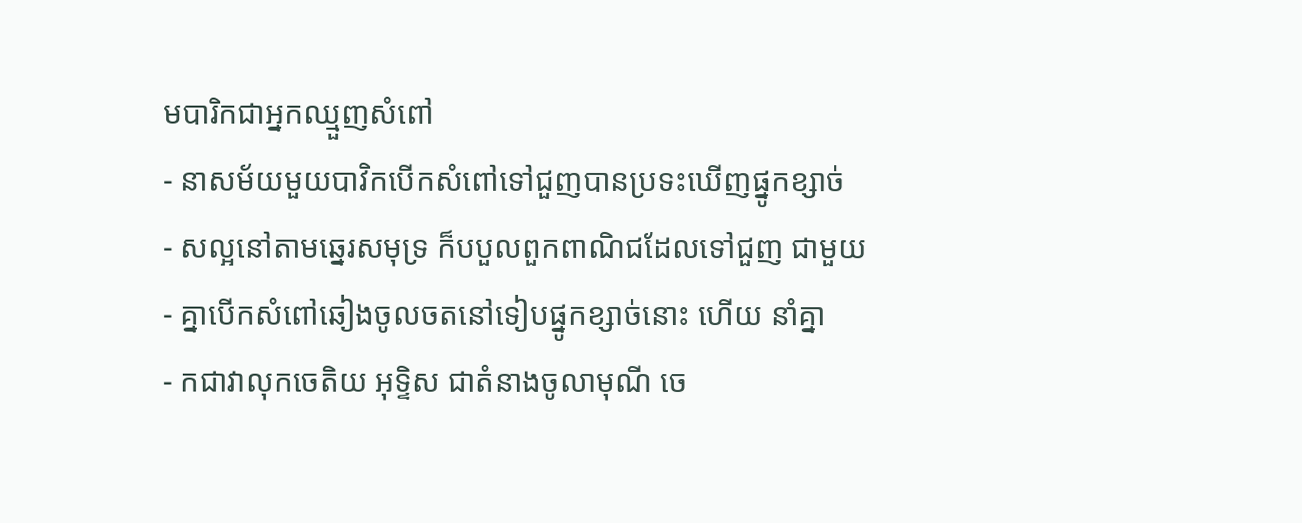មបារិកជាអ្នកឈ្មួញសំពៅ
- នាសម័យមួយបាវិកបើកសំពៅទៅជួញបានប្រទះឃើញផ្នូកខ្សាច់
- សល្អនៅតាមឆ្នេរសមុទ្រ ក៏បបួលពួកពាណិជដែលទៅជួញ ជាមួយ
- គ្នាបើកសំពៅឆៀងចូលចតនៅទៀបផ្នូកខ្សាច់នោះ ហើយ នាំគ្នា
- កជាវាលុកចេតិយ អុទ្ទិស ជាតំនាងចូលាមុណី ចេ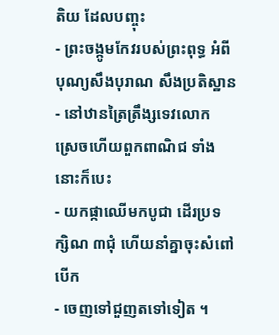តិយ ដែលបញ្ចុះ
- ព្រះចង្កូមកែវរបស់ព្រះពុទ្ធ អំពីបុណ្យសឹងបុរាណ សឹងប្រតិស្ឋាន
- នៅឋានត្រៃត្រឹង្សទេវលោក ស្រេចហើយពួកពាណិជ ទាំងនោះក៏បេះ
- យកផ្កាឈើមកបូជា ដើរប្រទក្សិណ ៣ជុំ ហើយនាំគ្នាចុះសំពៅ បើក
- ចេញទៅជួញតទៅទៀត ។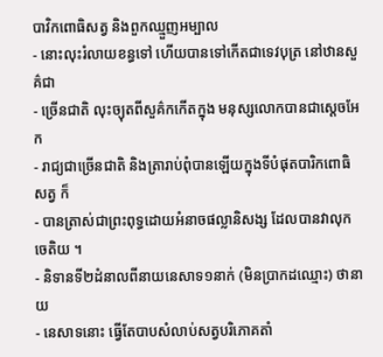បាវិកពោធិសត្វ និងពួកឈ្មួញអម្បាល
- នោះលុះរំលាយខន្ធទៅ ហើយបានទៅកើតជាទេវបុត្រ នៅឋានសួគ៌ជា
- ច្រើនជាតិ លុះច្យុតពីសួគ៌កកើតក្នុង មនុស្សលោកបានជាស្តេចអែក
- រាជ្យជាច្រើនជាតិ និងត្រារាប់ពុំបានឡើយក្នុងទីបំផុតបារិកពោធិសត្វ ក៏
- បានត្រាស់ជាព្រះពុទ្ធដោយអំនាចផល្លានិសង្ស ដែលបានវាលុកចេតិយ ។
- និទានទី២ដំនាលពីនាយនេសាទ១នាក់ (មិនប្រាកដឈ្មោះ) ថានាយ
- នេសាទនោះ ធ្វើតែបាបសំលាប់សត្វបរិភោគតាំ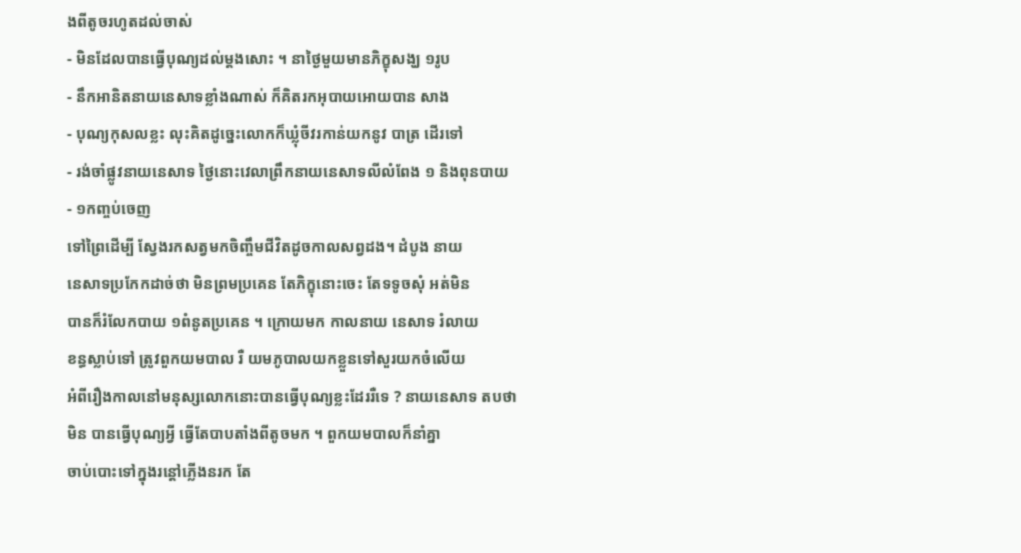ងពីតូចរហូតដល់ចាស់
- មិនដែលបានធ្វើបុណ្យដល់ម្តងសោះ ។ នាថ្ងៃមួយមានភិក្ខុសង្ឃ ១រូប
- នឹកអានិតនាយនេសាទខ្លាំងណាស់ ក៏គិតរកអុបាយអោយបាន សាង
- បុណ្យកុសលខ្លះ លុះគិតដូច្នេះលោកក៏ឃ្លុំចីវរកាន់យកនូវ បាត្រ ដើរទៅ
- រង់ចាំផ្លូវនាយនេសាទ ថ្ងៃនោះវេលាព្រឹកនាយនេសាទលីលំពែង ១ និងពុនបាយ
- ១កញ្ចប់ចេញ
ទៅព្រៃដើម្បី ស្វែងរកសត្វមកចិញ្ចឹមជីវិតដូចកាលសព្វដង។ ដំបូង នាយ
នេសាទប្រកែកដាច់ថា មិនព្រមប្រគេន តែភិក្ខុនោះចេះ តែទទូចសុំ អត់មិន
បានក៏រំលែកបាយ ១ពំនូតប្រគេន ។ ក្រោយមក កាលនាយ នេសាទ រំលាយ
ខន្ធស្លាប់ទៅ ត្រូវពួកយមបាល រឺ យមភូបាលយកខ្លួនទៅសួរយកចំលើយ
អំពីរឿងកាលនៅមនុស្សលោកនោះបានធ្វើបុណ្យខ្លះដែររឺទេ ? នាយនេសាទ តបថា
មិន បានធ្វើបុណ្យអ្វី ធ្វើតែបាបតាំងពីតូចមក ។ ពួកយមបាលក៏នាំគ្នា
ចាប់បោះទៅក្នុងរន្តៅភ្លើងនរក តែ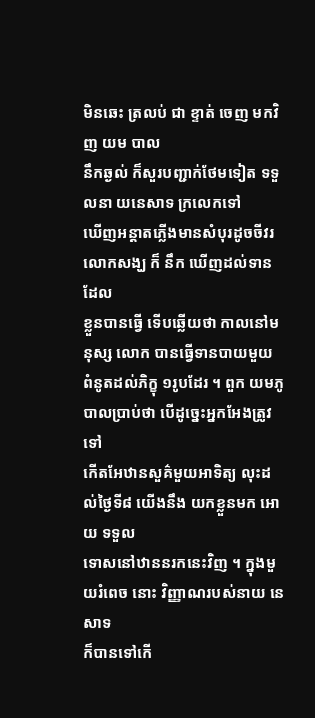មិនឆេះ ត្រលប់ ជា ខ្ទាត់ ចេញ មកវិញ យម បាល
នឹកឆ្ងល់ ក៏សួរបញ្ជាក់ថែមទៀត ទទួលនា យនេសាទ ក្រលេកទៅ
ឃើញអន្តាតភ្លើងមានសំបុរដូចចីវរលោកសង្ឃ ក៏ នឹក ឃើញដល់ទានដែល
ខ្លួនបានធ្វើ ទើបឆ្លើយថា កាលនៅមនុស្ស លោក បានធ្វើទានបាយមួយ
ពំនូតដល់ភិក្ខុ ១រូបដែរ ។ ពួក យមភូបាលប្រាប់ថា បើដូច្នេះអ្នកអែងត្រូវទៅ
កើតអែឋានសួគ៌មួយអាទិត្យ លុះដល់ថ្ងៃទី៨ យើងនឹង យកខ្លួនមក អោយ ទទួល
ទោសនៅឋាននរកនេះវិញ ។ ក្នុងមួយរំពេច នោះ វិញ្ញាណរបស់នាយ នេសាទ
ក៏បានទៅកើ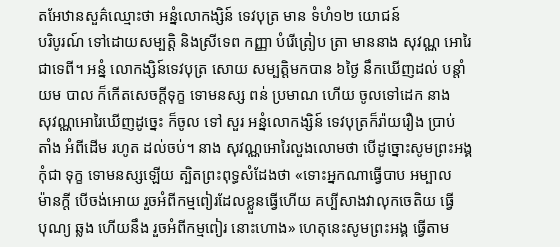តអែឋានសួគ៌ឈ្មោះថា អន្នំលោកង្សិន៍ ទេវបុត្រ មាន ទំហំ១២ យោជន៍
បរិបូរណ៍ ទៅដោយសម្បត្តិ និងស្រីទេព កញ្ញា បំរើត្រៀប ត្រា មាននាង សុវណ្ណ អោរៃ
ជាទេពី។ អន្នំ លោកង្សិន៍ទេវបុត្រ សោយ សម្បត្តិមកបាន ៦ថ្ងៃ នឹកឃើញដល់ បន្តាំ
យម បាល ក៏កើតសេចក្តីទុក្ខ ទោមនស្ស ពន់ ប្រមាណ ហើយ ចូលទៅដេក នាង
សុវណ្ណអោរៃឃើញដូច្នេះ ក៏ចូល ទៅ សួរ អន្នំលោកង្សិន៍ ទេវបុត្រក៏រ៉ាយរឿង ប្រាប់
តាំង អំពីដើម រហូត ដល់ចប់។ នាង សុវណ្ណអោរៃលួងលោមថា បើដូច្នោះសូមព្រះអង្គ
កុំជា ទុក្ខ ទោមនស្សឡើយ ត្បិតព្រះពុទ្ធសំដែងថា «ទោះអ្នកណាធ្វើបាប អម្បាល
ម៉ានក្តី បើចង់អោយ រួចអំពីកម្មពៀរដែលខ្លួនធ្វើហើយ គប្បីសាងវាលុកចេតិយ ធ្វើ
បុណ្យ ឆ្លង ហើយនឹង រួចអំពីកម្មពៀរ នោះហោង» ហេតុនេះសូមព្រះអង្គ ធ្វើតាម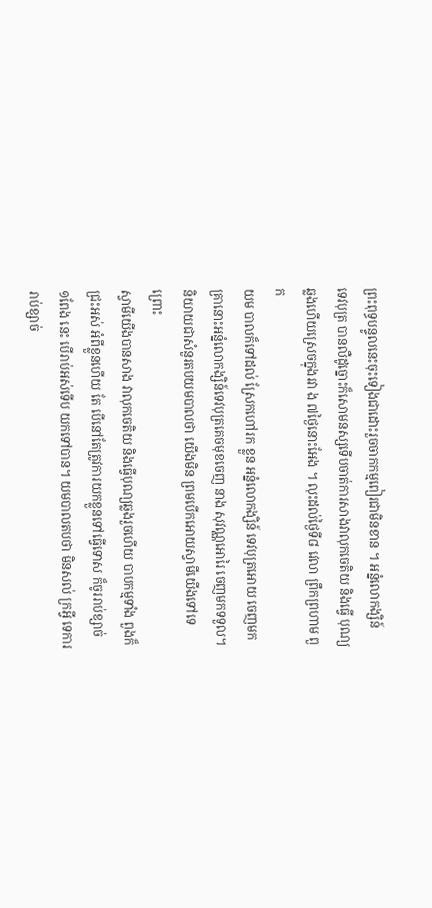ព្រះពុទ្ធបន្ទូលនេះចុះទៀងជាដោះរួចចាកកម្មពៀរជាមិនខាន ។ អន្នំលោកង្សិន៍
ទេវបុត្រ បានលឺដូច្នោះក៏សោមនស្សទើបចាត់ការសាងវាលុកចេតិយ និងធ្វើ បុណ្យ
ឆ្លងហើយស្រេចក្នុងរវា ង ៧ថ្ងៃនោះអែង ។ លុះដល់ថ្ងៃទី៨ វេលា ព្រឹកព្រហាម ពួក
យម បាលក៏ទៅដល់ ស្រែកហៅរក ខ្លួន អន្នំលោកង្សិន៍ ទេវបុត្រអោយ ចេញមក
គ្រានោះអន្នំលោកង្សិន៍ទេវបុត្រគេចមុខចេញ នាង សុវណ្ណអោរៃ ចេញមកទទួល។
និយាយជាសំនួរតបយមបាលថា យើងមិន ព្រមបើកអោយស្វាមីយើងទៅទេ ព្រោះ
ស្វាមីយើងបានសាង វាលុកចេតិយ និងធ្វើបុណ្យឆ្លងរួចហើយ បាបកម្មទាំង ពួងក៏
ជ្រះអស់ អំពីខ្លួនហើយ តែ បើនៅតែត្រូវការយកខ្លួនទៅធ្វើទោស ក៏ចូររាប់ខ្សាច់
១ពែង នេះ បើរាប់អស់ទើប យកទៅបាន។ យមបាលតបថា មិនសល់ ក្រអ្វី ទេការ
រាប់ខ្សាច់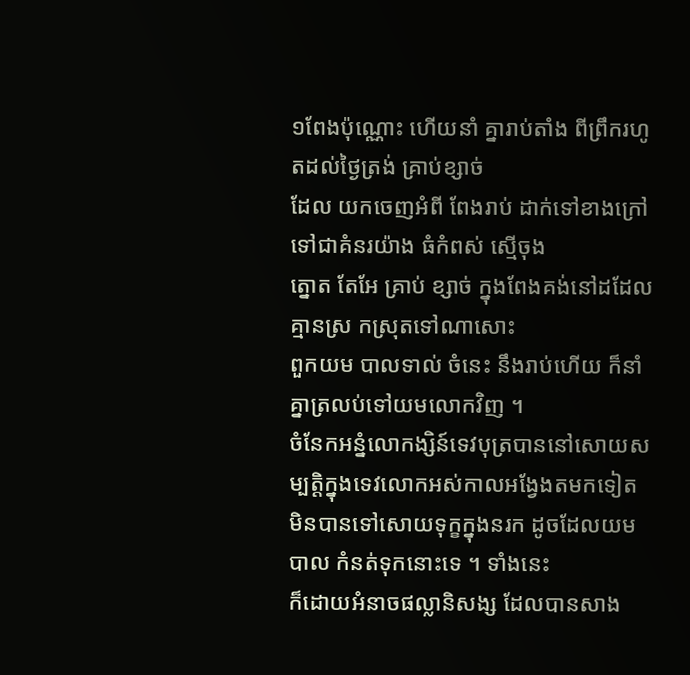១ពែងប៉ុណ្ណោះ ហើយនាំ គ្នារាប់តាំង ពីព្រឹករហូតដល់ថ្ងៃត្រង់ គ្រាប់ខ្សាច់
ដែល យកចេញអំពី ពែងរាប់ ដាក់ទៅខាងក្រៅ ទៅជាគំនរយ៉ាង ធំកំពស់ ស្មើចុង
ត្នោត តែអែ គ្រាប់ ខ្សាច់ ក្នុងពែងគង់នៅដដែល គ្មានស្រ កស្រុតទៅណាសោះ
ពួកយម បាលទាល់ ចំនេះ នឹងរាប់ហើយ ក៏នាំគ្នាត្រលប់ទៅយមលោកវិញ ។
ចំនែកអន្នំលោកង្សិន៍ទេវបុត្របាននៅសោយសម្បត្តិក្នុងទេវលោកអស់កាលអង្វែងតមកទៀត
មិនបានទៅសោយទុក្ខក្នុងនរក ដូចដែលយមបាល កំនត់ទុកនោះទេ ។ ទាំងនេះ
ក៏ដោយអំនាចផល្លានិសង្ស ដែលបានសាង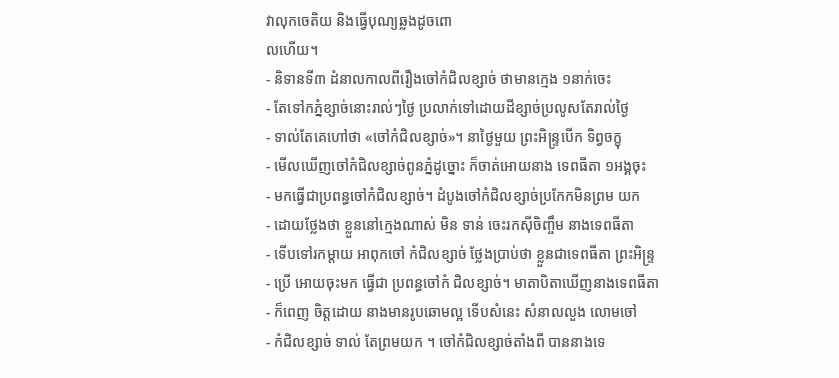វាលុកចេតិយ និងធ្វើបុណ្យឆ្លងដូចពោ
លហើយ។
- និទានទី៣ ដំនាលកាលពីរឿងចៅកំជិលខ្សាច់ ថាមានក្មេង ១នាក់ចេះ
- តែទៅកភ្នំខ្សាច់នោះរាល់ៗថ្ងៃ ប្រលាក់ទៅដោយដីខ្សាច់ប្រលូសតែរាល់ថ្ងៃ
- ទាល់តែគេហៅថា «ចៅកំជិលខ្សាច់»។ នាថ្ងៃមួយ ព្រះអិន្ទ្របើក ទិព្វចក្ខុ
- មើលឃើញចៅកំជិលខ្សាច់ពូនភ្នំដូច្នោះ ក៏ចាត់អោយនាង ទេពធីតា ១អង្គចុះ
- មកធ្វើជាប្រពន្ធចៅកំជិលខ្សាច់។ ដំបូងចៅកំជិលខ្សាច់ប្រកែកមិនព្រម យក
- ដោយថ្លែងថា ខ្លួននៅក្មេងណាស់ មិន ទាន់ ចេះរកស៊ីចិញ្ចឹម នាងទេពធីតា
- ទើបទៅរកម្តាយ អាពុកចៅ កំជិលខ្សាច់ ថ្លែងប្រាប់ថា ខ្លួនជាទេពធីតា ព្រះអិន្ទ្រ
- ប្រើ អោយចុះមក ធ្វើជា ប្រពន្ធចៅកំ ជិលខ្សាច់។ មាតាបិតាឃើញនាងទេពធីតា
- ក៏ពេញ ចិត្តដោយ នាងមានរូបឆោមល្អ ទើបសំនេះ សំនាលលួង លោមចៅ
- កំជិលខ្សាច់ ទាល់ តែព្រមយក ។ ចៅកំជិលខ្សាច់តាំងពី បាននាងទេ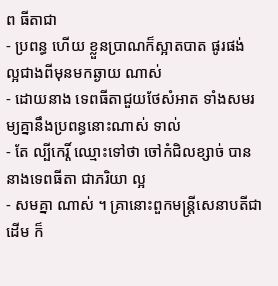ព ធីតាជា
- ប្រពន្ធ ហើយ ខ្លួនប្រាណក៏ស្អាតបាត ផូរផង់ ល្អជាងពីមុនមកឆ្ងាយ ណាស់
- ដោយនាង ទេពធីតាជួយថែសំអាត ទាំងសមរម្យគ្នានឹងប្រពន្ធនោះណាស់ ទាល់
- តែ ល្បីកេរ្តិ៍ ឈ្មោះទៅថា ចៅកំជិលខ្សាច់ បាននាងទេពធីតា ជាភរិយា ល្អ
- សមគ្នា ណាស់ ។ គ្រានោះពួកមន្ត្រីសេនាបតីជាដើម ក៏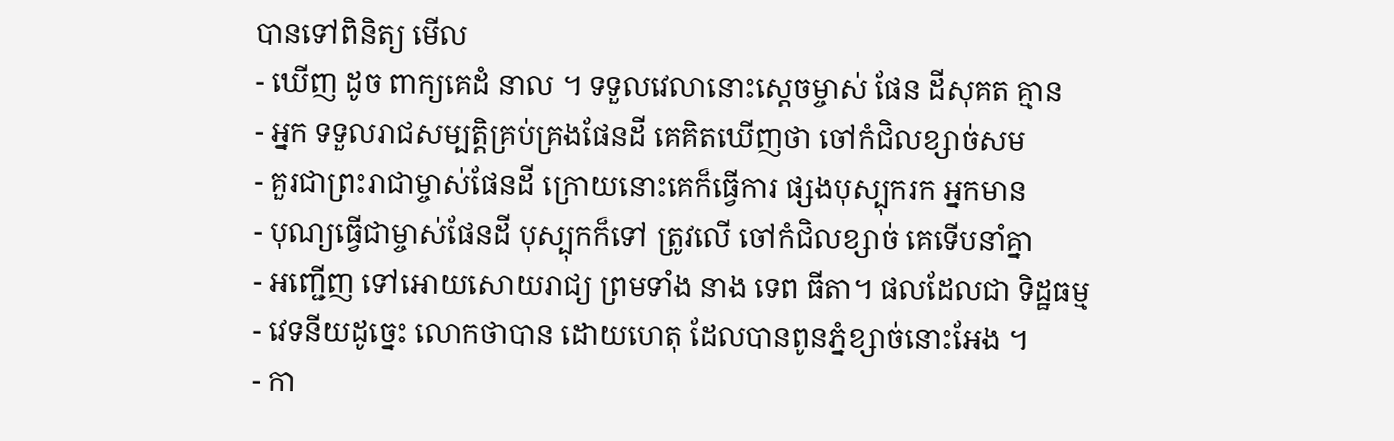បានទៅពិនិត្យ មើល
- ឃើញ ដូច ពាក្យគេដំ នាល ។ ទទួលវេលានោះស្តេចម្ចាស់ ផែន ដីសុគត គ្មាន
- អ្នក ទទួលរាជសម្បត្តិគ្រប់គ្រងផែនដី គេគិតឃើញថា ចៅកំជិលខ្សាច់សម
- គួរជាព្រះរាជាម្ចាស់ផែនដី ក្រោយនោះគេក៏ធ្វើការ ផ្សងបុស្បុករក អ្នកមាន
- បុណ្យធ្វើជាម្ចាស់ផែនដី បុស្បុកក៏ទៅ ត្រូវលើ ចៅកំជិលខ្សាច់ គេទើបនាំគ្នា
- អញ្ជើញ ទៅអោយសោយរាជ្យ ព្រមទាំង នាង ទេព ធីតា។ ផលដែលជា ទិដ្ឋធម្ម
- វេទនីយដូច្នេះ លោកថាបាន ដោយហេតុ ដែលបានពូនភ្នំខ្សាច់នោះអែង ។
- កា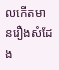លកើតមានរឿងសំដែង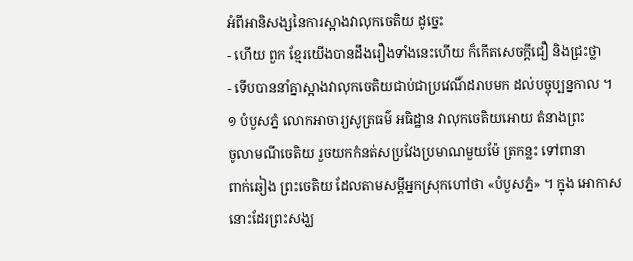អំពីអានិសង្សនៃការស្អាងវាលុកចេតិយ ដូច្នេះ
- ហើយ ពួក ខ្មែរយើងបានដឹងរឿងទាំងនេះហើយ ក៏កើតសេចក្តីជឿ និងជ្រះថ្លា
- ទើបបាននាំគ្នាស្អាងវាលុកចេតិយជាប់ជាប្រវេណិ៍ដរាបមក ដល់បច្ចុប្បន្នកាល ។
១ បំបួសភ្នំ លោកអាចារ្យសូត្រធម៌ អធិដ្ឋាន វាលុកចេតិយអោយ តំនាងព្រះ
ចូលាមណីចេតិយ រួចយកកំនត់សប្រវែងប្រមាណមួយម៉ែ ត្រកន្លះ ទៅពានា
ពាក់ឆៀង ព្រះចេតិយ ដែលតាមសម្តីអ្នកស្រុកហៅថា «បំបួសភ្នំ» ។ ក្នុង អោកាស
នោះដែរព្រះសង្ឃ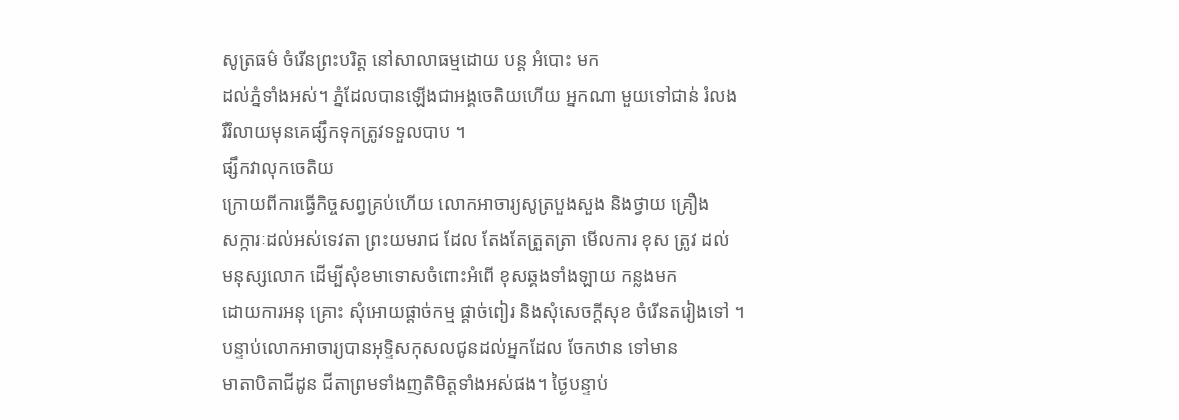សូត្រធម៌ ចំរើនព្រះបរិត្ត នៅសាលាធម្មដោយ បន្ត អំបោះ មក
ដល់ភ្នំទាំងអស់។ ភ្នំដែលបានឡើងជាអង្គចេតិយហើយ អ្នកណា មួយទៅជាន់ រំលង
រឺរំលាយមុនគេផ្សឹកទុកត្រូវទទួលបាប ។
ផ្សឹកវាលុកចេតិយ
ក្រោយពីការធ្វើកិច្ចសព្វគ្រប់ហើយ លោកអាចារ្យសូត្របួងសួង និងថ្វាយ គ្រឿង
សក្ការៈដល់អស់ទេវតា ព្រះយមរាជ ដែល តែងតែត្រួតត្រា មើលការ ខុស ត្រូវ ដល់
មនុស្សលោក ដើម្បីសុំខមាទោសចំពោះអំពើ ខុសឆ្គងទាំងឡាយ កន្លងមក
ដោយការអនុ គ្រោះ សុំអោយផ្តាច់កម្ម ផ្តាច់ពៀរ និងសុំសេចក្តីសុខ ចំរើនតរៀងទៅ ។
បន្ទាប់លោកអាចារ្យបានអុទ្ទិសកុសលជូនដល់អ្នកដែល ចែកឋាន ទៅមាន
មាតាបិតាជីដូន ជីតាព្រមទាំងញតិមិត្តទាំងអស់ផង។ ថ្ងៃបន្ទាប់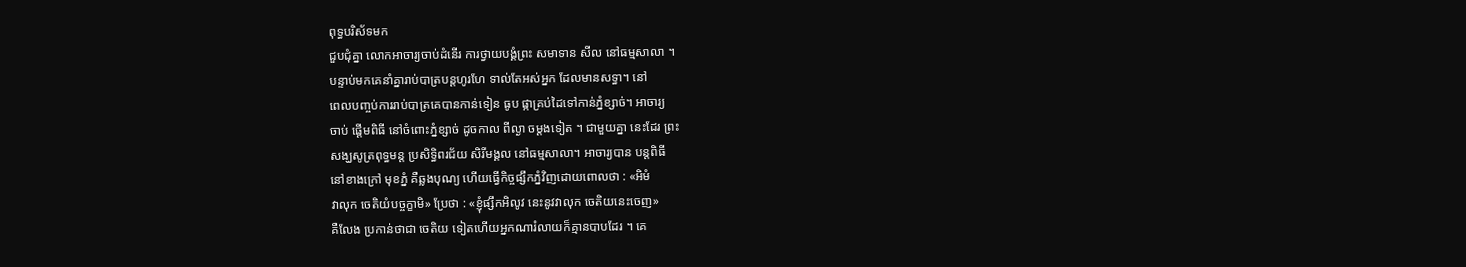ពុទ្ធបរិស័ទមក
ជួបជុំគ្នា លោកអាចារ្យចាប់ដំនើរ ការថ្វាយបង្គំព្រះ សមាទាន សីល នៅធម្មសាលា ។
បន្ទាប់មកគេនាំគ្នារាប់បាត្របន្តហូរហែ ទាល់តែអស់អ្នក ដែលមានសទ្ធា។ នៅ
ពេលបញ្ចប់ការរាប់បាត្រគេបានកាន់ទៀន ធូប ផ្កាគ្រប់ដៃទៅកាន់ភ្នំខ្សាច់។ អាចារ្យ
ចាប់ ផ្តើមពិធី នៅចំពោះភ្នំខ្សាច់ ដូចកាល ពីល្ងា ចម្តងទៀត ។ ជាមួយគ្នា នេះដែរ ព្រះ
សង្ឃសូត្រពុទ្ធមន្ត ប្រសិទ្ធិពរជ័យ សិរីមង្គល នៅធម្មសាលា។ អាចារ្យបាន បន្តពិធី
នៅខាងក្រៅ មុខភ្នំ គឺឆ្លងបុណ្យ ហើយធ្វើកិច្ចផ្សឹកភ្នំវិញដោយពោលថា : «អិមំ
វាលុក ចេតិយំបច្ចក្ខាមិ» ប្រែថា : «ខ្ញុំផ្សឹកអិលូវ នេះនូវវាលុក ចេតិយនេះចេញ»
គឺលែង ប្រកាន់ថាជា ចេតិយ ទៀតហើយអ្នកណារំលាយក៏គ្មានបាបដែរ ។ គេ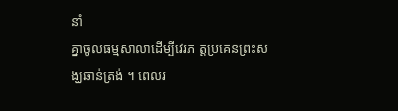នាំ
គ្នាចូលធម្មសាលាដើម្បីវេរភ ត្តប្រគេនព្រះសង្ឃឆាន់ត្រង់ ។ ពេលរ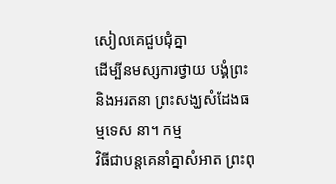សៀលគេជួបជុំគ្នា
ដើម្បីនមស្សការថ្វាយ បង្គំព្រះ និងអរតនា ព្រះសង្ឃសំដែងធម្មទេស នា។ កម្ម
វិធីជាបន្តគេនាំគ្នាសំអាត ព្រះពុ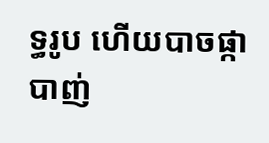ទ្ធរូប ហើយបាចផ្កា បាញ់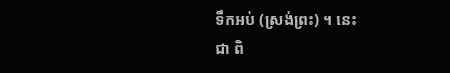ទឹកអប់ (ស្រង់ព្រះ) ។ នេះ
ជា ពិ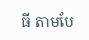ធី តាមបែ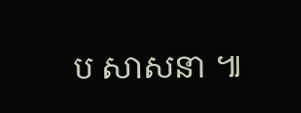ប សាសនា ៕